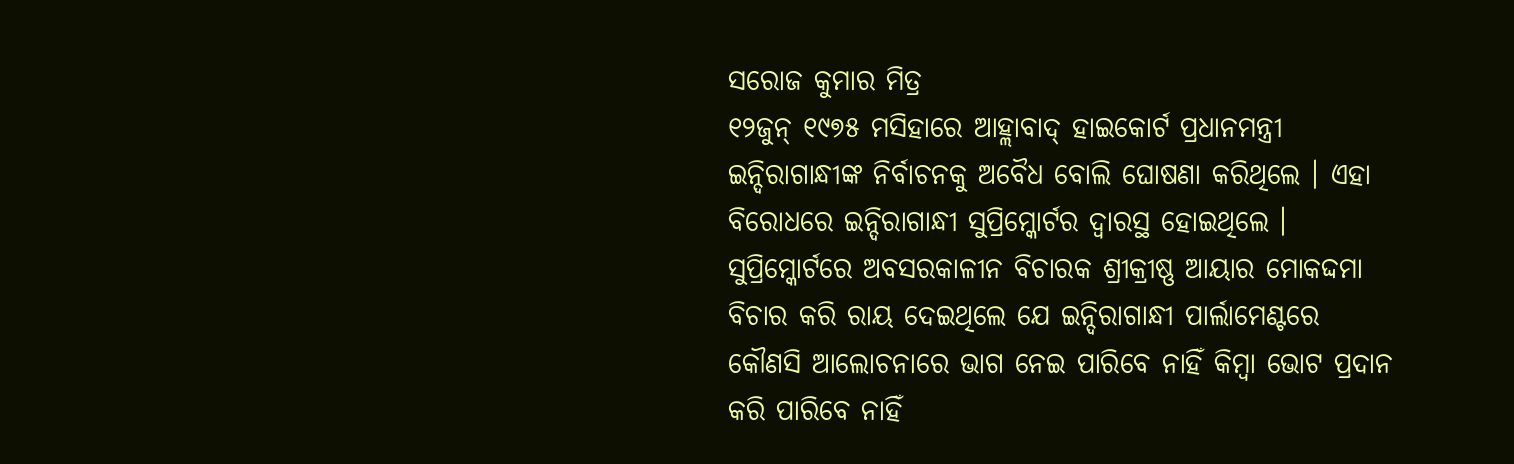ସରୋଜ କୁମାର ମିତ୍ର
୧୨ଜୁନ୍ ୧୯୭୫ ମସିହାରେ ଆହ୍ଲାବାଦ୍ ହାଇକୋର୍ଟ ପ୍ରଧାନମନ୍ତ୍ରୀ ଇନ୍ଦିରାଗାନ୍ଧୀଙ୍କ ନିର୍ବାଚନକୁ ଅବୈଧ ବୋଲି ଘୋଷଣା କରିଥିଲେ । ଏହା ବିରୋଧରେ ଇନ୍ଦିରାଗାନ୍ଧୀ ସୁପ୍ରିମ୍କୋର୍ଟର ଦ୍ୱାରସ୍ଥ ହୋଇଥିଲେ । ସୁପ୍ରିମ୍କୋର୍ଟରେ ଅବସରକାଳୀନ ବିଚାରକ ଶ୍ରୀକ୍ରୀଷ୍ଣ ଆୟାର ମୋକଦ୍ଦମା ବିଚାର କରି ରାୟ ଦେଇଥିଲେ ଯେ ଇନ୍ଦିରାଗାନ୍ଧୀ ପାର୍ଲାମେଣ୍ଟରେ କୌଣସି ଆଲୋଚନାରେ ଭାଗ ନେଇ ପାରିବେ ନାହିଁ କିମ୍ବା ଭୋଟ ପ୍ରଦାନ କରି ପାରିବେ ନାହିଁ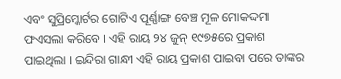ଏବଂ ସୁପ୍ରିମ୍କୋର୍ଟର ଗୋଟିଏ ପୂର୍ଣ୍ଣାଙ୍ଗ ବେଞ୍ଚ ମୂଳ ମୋକଦ୍ଦମା ଫଏସଲା କରିବେ । ଏହି ରାୟ ୨୪ ଜୁନ୍ ୧୯୭୫ରେ ପ୍ରକାଶ ପାଇଥିଲା । ଇନ୍ଦିରା ଗାନ୍ଧୀ ଏହି ରାୟ ପ୍ରକାଶ ପାଇବା ପରେ ତାଙ୍କର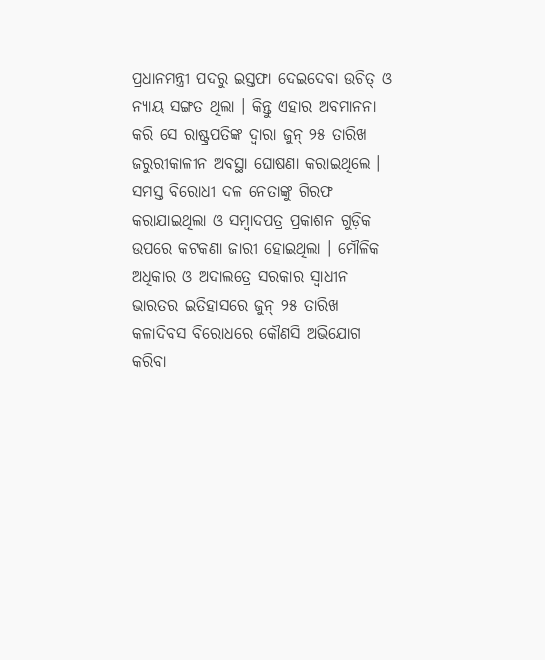ପ୍ରଧାନମନ୍ତ୍ରୀ ପଦରୁ ଇସ୍ତଫା ଦେଇଦେବା ଉଚିତ୍ ଓ ନ୍ୟାୟ ସଙ୍ଗତ ଥିଲା । କିନ୍ତୁ ଏହାର ଅବମାନନା କରି ସେ ରାଷ୍ଟ୍ରପତିଙ୍କ ଦ୍ୱାରା ଜୁନ୍ ୨୫ ତାରିଖ ଜରୁରୀକାଳୀନ ଅବସ୍ଥା ଘୋଷଣା କରାଇଥିଲେ । ସମସ୍ତ ବିରୋଧୀ ଦଳ ନେତାଙ୍କୁ ଗିରଫ କରାଯାଇଥିଲା ଓ ସମ୍ବାଦପତ୍ର ପ୍ରକାଶନ ଗୁଡ଼ିକ ଉପରେ କଟକଣା ଜାରୀ ହୋଇଥିଲା । ମୌଳିକ ଅଧିକାର ଓ ଅଦାଲତ୍ରେ ସରକାର ସ୍ୱାଧୀନ ଭାରତର ଇତିହାସରେ ଜୁନ୍ ୨୫ ତାରିଖ କଳାଦିବସ ବିରୋଧରେ କୌଣସି ଅଭିଯୋଗ କରିବା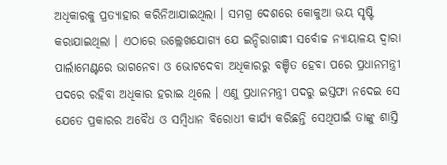ଅଧିକାରକୁ ପ୍ରତ୍ୟାହାର କରିନିଆଯାଇଥିଲା । ସମଗ୍ର ଦେଶରେ କୋକୁଆ ଭୟ ସୃଷ୍ଟି କରାଯାଇଥିଲା । ଏଠାରେ ଉଲ୍ଲେଖଯୋଗ୍ୟ ଯେ ଇନ୍ଦିରାଗାନ୍ଧୀ ସର୍ବୋଚ୍ଚ ନ୍ୟାୟାଳୟ ଦ୍ୱାରା ପାର୍ଲାମେଣ୍ଟରେ ଭାଗନେବା ଓ ଭୋଟଦେବା ଅଧିକାରରୁ ବଞ୍ଚିତ ହେବା ପରେ ପ୍ରଧାନମନ୍ତ୍ରୀ ପଦରେ ରହିବା ଅଧିକାର ହରାଇ ଥିଲେ । ଏଣୁ ପ୍ରଧାନମନ୍ତ୍ରୀ ପଦରୁ ଇସ୍ତଫା ନଦେଇ ସେ ଯେତେ ପ୍ରକାରର ଅବୈଧ ଓ ସମ୍ବିଧାନ ବିରୋଧୀ କାର୍ଯ୍ୟ କରିଛନ୍ତି ସେଥିପାଇଁ ତାଙ୍କୁ ଶାସ୍ତି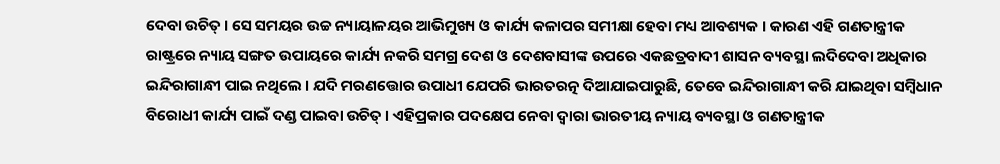ଦେବା ଉଚିତ୍ । ସେ ସମୟର ଉଚ୍ଚ ନ୍ୟାୟାଳୟର ଆଭିମୁଖ୍ୟ ଓ କାର୍ଯ୍ୟ କଳାପର ସମୀକ୍ଷା ହେବା ମଧ୍ୟ ଆବଶ୍ୟକ । କାରଣ ଏହି ଗଣତାନ୍ତ୍ରୀକ ରାଷ୍ଟ୍ରରେ ନ୍ୟାୟ ସଙ୍ଗତ ଉପାୟରେ କାର୍ଯ୍ୟ ନକରି ସମଗ୍ର ଦେଶ ଓ ଦେଶବାସୀଙ୍କ ଉପରେ ଏକଛତ୍ରବାଦୀ ଶାସନ ବ୍ୟବସ୍ଥା ଲଦିଦେବା ଅଧିକାର ଇନ୍ଦିରାଗାନ୍ଧୀ ପାଇ ନଥିଲେ । ଯଦି ମରଣତ୍ତୋର ଉପାଧୀ ଯେପରି ଭାରତରତ୍ନ ଦିଆଯାଇପାରୁଛି, ତେବେ ଇନ୍ଦିରାଗାନ୍ଧୀ କରି ଯାଇଥିବା ସମ୍ବିଧାନ ବିରୋଧୀ କାର୍ଯ୍ୟ ପାଇଁ ଦଣ୍ଡ ପାଇବା ଉଚିତ୍ । ଏହିପ୍ରକାର ପଦକ୍ଷେପ ନେବା ଦ୍ୱାରା ଭାରତୀୟ ନ୍ୟାୟ ବ୍ୟବସ୍ଥା ଓ ଗଣତାନ୍ତ୍ରୀକ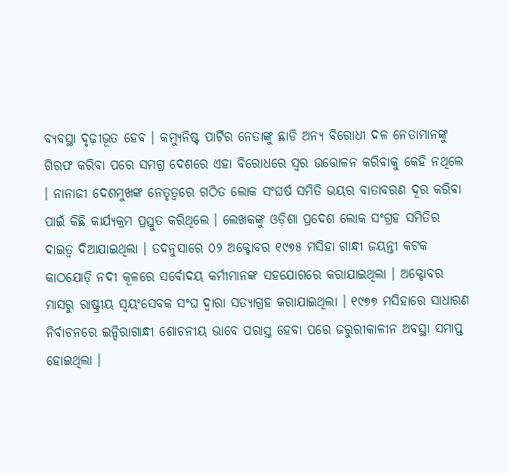ବ୍ୟବସ୍ଥା ଦୃଢ଼ୀଭୂତ ହେବ । କମ୍ୟୁନିଷ୍ଟ ପାର୍ଟିର ନେତାଙ୍କୁ ଛାଡି ଅନ୍ୟ ବିରୋଧୀ ଦଳ ନେତାମାନଙ୍କୁ ଗିରଫ କରିବା ପରେ ସମଗ୍ର ଦେଶରେ ଏହା ବିରୋଧରେ ସ୍ୱର ଉତ୍ତୋଳନ କରିବାକୁ କେହି ନଥିଲେ । ନାନାଜୀ ଦେଶମୁଖଙ୍କ ନେତୃତ୍ୱରେ ଗଠିତ ଲୋକ ସଂଘର୍ଷ ସମିତି ଭୟର ବାତାବରଣ ଦୂର କରିବା ପାଇଁ କିଛି କାର୍ଯ୍ୟକ୍ରମ ପ୍ରସ୍ତୁତ କରିଥିଲେ । ଲେଖକଙ୍କୁ ଓଡ଼ିଶା ପ୍ରଦେଶ ଲୋକ ସଂଗ୍ରହ ସମିତିର ଦାଇତ୍ୱ ଦିଆଯାଇଥିଲା । ତଦନୁସାରେ ୦୨ ଅକ୍ଟୋବର ୧୯୭୫ ମସିହା ଗାନ୍ଧୀ ଜୟନ୍ତୀ କଟକ କାଠଯୋଡ଼ି ନଦୀ କୂଳରେ ସର୍ବୋଦୟ କର୍ମୀମାନଙ୍କ ସହଯୋଗରେ କରାଯାଇଥିଲା । ଅକ୍ଟୋବର ମାସରୁ ରାଷ୍ଟ୍ରୀୟ ସ୍ୱୟଂସେବକ ସଂଘ ଦ୍ୱାରା ସତ୍ୟାଗ୍ରହ କରାଯାଇଥିଲା । ୧୯୭୭ ମସିହାରେ ସାଧାରଣ ନିର୍ବାଚନରେ ଇନ୍ଦିରାଗାନ୍ଧୀ ଶୋଚନୀୟ ଭାବେ ପରାସ୍ତ ହେବା ପରେ ଜରୁରୀକାଳୀନ ଅବସ୍ଥା ସମାପ୍ତ ହୋଇଥିଲା ।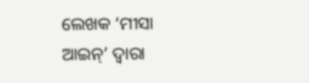ଲେଖକ ‘ମୀସା ଆଇନ୍’ ଦ୍ୱାରା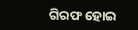ଗିରଫ ହୋଇ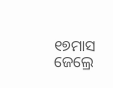୧୭ମାସ ଜେଲ୍ରେ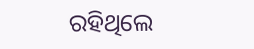ରହିଥିଲେ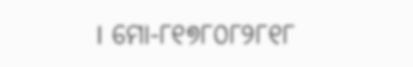। ମୋ-୮୧୭୮୦୮୨୮୧୮